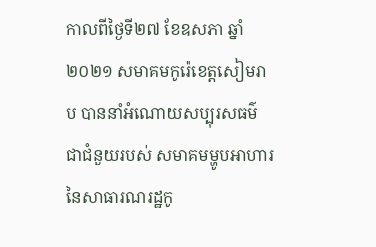កាលពីថ្ងៃទី២៧ ខែឧសភា ឆ្នាំ២០២១ សមាគមកូរ៉េខេត្តសៀមរាប បាននាំអំណោយសប្បុរសធម៌ ជាជំនួយរបស់ សមាគមម្ហូបអាហារនៃសាធារណរដ្ឋកូ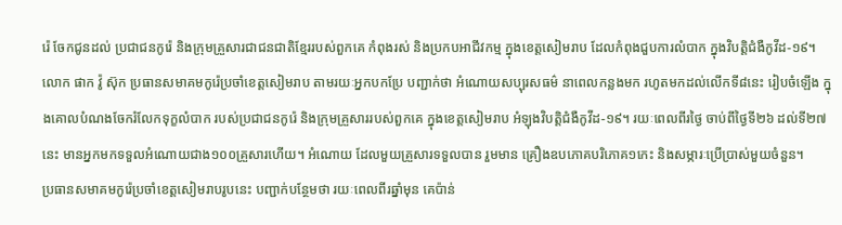រ៉េ ចែកជូនដល់ ប្រជាជនកូរ៉េ និងក្រុមគ្រួសារជាជនជាតិខ្មែររបស់ពួកគេ កំពុងរស់ និងប្រកបអាជីវកម្ម ក្នុងខេត្តសៀមរាប ដែលកំពុងជួបការលំបាក ក្នុងវិបត្តិជំងឺកូវីដ-១៩។
លោក ផាក វ៉ូ ស៊ុក ប្រធានសមាគមកូរ៉េប្រចាំខេត្តសៀមរាប តាមរយៈអ្នកបកប្រែ បញ្ជាក់ថា អំណោយសប្បុរសធម៌ នាពេលកន្លងមក រហូតមកដល់លើកទី៨នេះ រៀបចំឡើង ក្នុងគោលបំណងចែករំលែកទុក្ខលំបាក របស់ប្រជាជនកូរ៉េ និងក្រុមគ្រួសាររបស់ពួកគេ ក្នុងខេត្តសៀមរាប អំឡុងវិបត្តិជំងឺកូវីដ-១៩។ រយៈពេលពីរថ្ងៃ ចាប់ពីថ្ងៃទី២៦ ដល់ទី២៧ នេះ មានអ្នកមកទទួលអំណោយជាង១០០គ្រួសារហើយ។ អំណោយ ដែលមួយគ្រួសារទទួលបាន រួមមាន គ្រឿងឧបភោគបរិភោគ១កេះ និងសម្ភារៈប្រើប្រាស់មួយចំនួន។
ប្រធានសមាគមកូរ៉េប្រចាំខេត្តសៀមរាបរូបនេះ បញ្ជាក់បន្ថែមថា រយៈពេលពីរឆ្នាំមុន គេប៉ាន់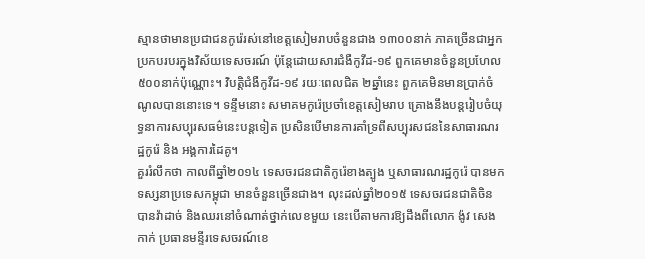ស្មានថាមានប្រជាជនកូរ៉េរស់នៅខេត្តសៀមរាបចំនួនជាង ១៣០០នាក់ ភាគច្រើនជាអ្នកប្រកបរបរក្នុងវិស័យទេសចរណ៍ ប៉ុន្តែដោយសារជំងឺកូវីដ-១៩ ពួកគេមានចំនួនប្រហែល ៥០០នាក់ប៉ុណ្ណោះ។ វិបត្តិជំងឺកូវីដ-១៩ រយៈពេលជិត ២ឆ្នាំនេះ ពួកគេមិនមានប្រាក់ចំណូលបាននោះទេ។ ទន្ទឹមនោះ សមាគមកូរ៉េប្រចាំខេត្តសៀមរាប គ្រោងនឹងបន្តរៀបចំយុទ្ធនាការសប្បុរសធម៌នេះបន្តទៀត ប្រសិនបើមានការគាំទ្រពីសប្បុរសជននៃសាធារណរដ្ឋកូរ៉េ និង អង្គការដៃគូ។
គួររំលឹកថា កាលពីឆ្នាំ២០១៤ ទេសចរជនជាតិកូរ៉េខាងត្បូង ឬសាធារណរដ្ឋកូរ៉េ បានមកទស្សនាប្រទេសកម្ពុជា មានចំនួនច្រើនជាង។ លុះដល់ឆ្នាំ២០១៥ ទេសចរជនជាតិចិន បានវ៉ាដាច់ និងឈរនៅចំណាត់ថ្នាក់លេខមួយ នេះបើតាមការឱ្យដឹងពីលោក ង៉ូវ សេងកាក់ ប្រធានមន្ទីរទេសចរណ៍ខេ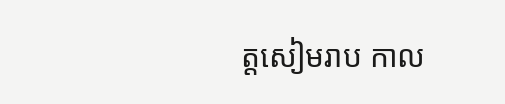ត្តសៀមរាប កាល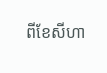ពីខែសីហា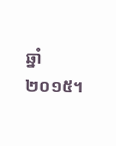ឆ្នាំ២០១៥។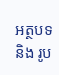អត្ថបទ និង រូប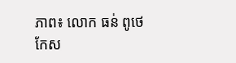ភាព៖ លោក ធន់ ពូថេ
កែស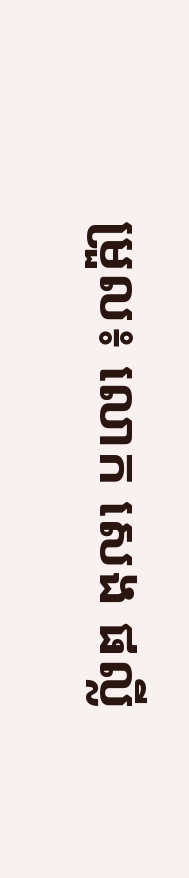ម្រួល៖ លោក សេង ផល្លី